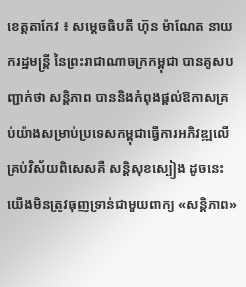ខេត្តតាកែវ ៖ សម្តេចធិបតី ហ៊ុន ម៉ាណែត នាយករដ្ឋមន្ត្រី នៃព្រះរាជាណាចក្រកម្ពុជា បានគូសបញ្ជាក់ថា សន្តិភាព បាននិងកំពុងផ្តល់ឱកាសគ្រប់យ៉ាងសម្រាប់ប្រទេសកម្ពុជាធ្វើការអភិវឌ្ឍលើគ្រប់វិស័យពិសេសគឺ សន្តិសុខស្បៀង ដូចនេះ យើងមិនត្រូវធុញទ្រាន់ជាមួយពាក្យ «សន្តិភាព»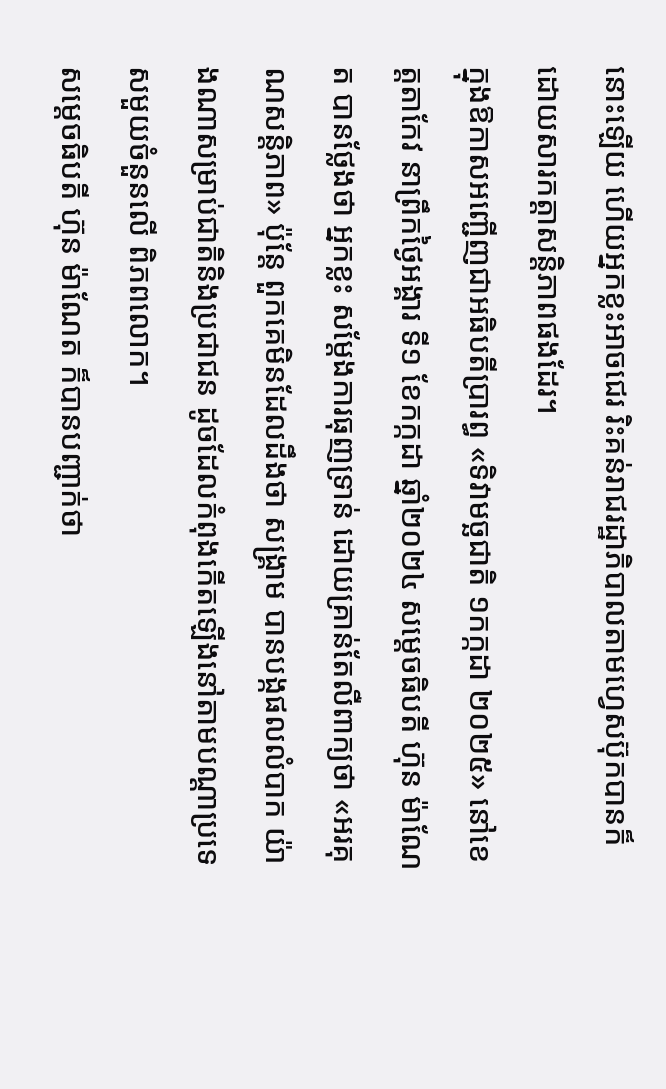នោះឡើយ ហើយអ្នកខ្លះអាចជេរ រិះគន់រាជរដ្ឋាភិបាលតាមហ្វេសប៊ុកបានក៏ដោយសារកត្តាសន្តិភាពផងដែរ។
ក្នុងឱកាសអញ្ជើញជាអធិបតីប្រារព្ធ «ទិវាមច្ឆជាតិ ១កក្កដា ២០២៥» នៅខេត្តតាកែវ នាព្រឹកថ្ងៃអង្គារ ទី១ ខែកក្កដា ឆ្នាំ២០២៤ សម្តេចធិបតី ហ៊ុន ម៉ាណែត បានថ្លែងថា អ្នកខ្លះ សម្តែងការធុញទ្រាន់ ដោយគ្រាន់តែលឺពាក្យថា «អរគុណសន្តិភាព» ប៉ុន្តែ ពួកគេមិនដែលដឹងថា សង្រ្គាម បានបង្កផលលំបាក យ៉ាងណាសម្រាប់ជាតិនិងប្រជាជន ដូចដែលកំពុងកើតឡើងនៅតាមបណ្តាប្រទេសមួយចំនួនលើ ពិភពលោក។
សម្តេចធិបតី ហ៊ុន ម៉ាណែត ក៏បានបញ្ជាក់ថា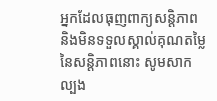អ្នកដែលធុញពាក្យសន្តិភាព និងមិនទទួលស្គាល់គុណតម្លៃនៃសន្តិភាពនោះ សូមសាកល្បង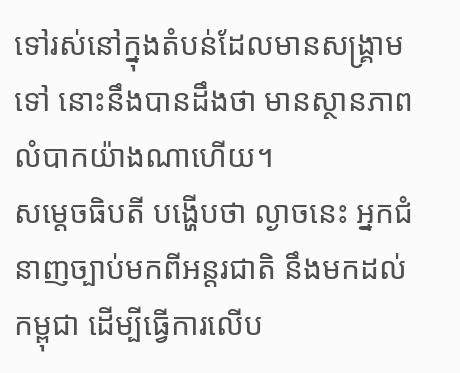ទៅរស់នៅក្នុងតំបន់ដែលមានសង្រ្គាមទៅ នោះនឹងបានដឹងថា មានស្ថានភាពលំបាកយ៉ាងណាហើយ។
សម្ដេចធិបតី បង្ហើបថា ល្ងាចនេះ អ្នកជំនាញច្បាប់មកពីអន្តរជាតិ នឹងមកដល់កម្ពុជា ដើម្បីធ្វើការលើប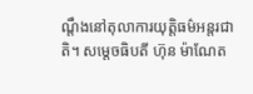ណ្ដឹងនៅតុលាការយុត្តិធម៌អន្តរជាតិ។ សម្តេចធិបតី ហ៊ុន ម៉ាណែត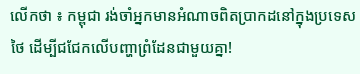លើកថា ៖ កម្ពុជា រង់ចាំអ្នកមានអំណាចពិតប្រាកដនៅក្នុងប្រទេសថៃ ដើម្បីជជែកលើបញ្ហាព្រំដែនជាមួយគ្នា!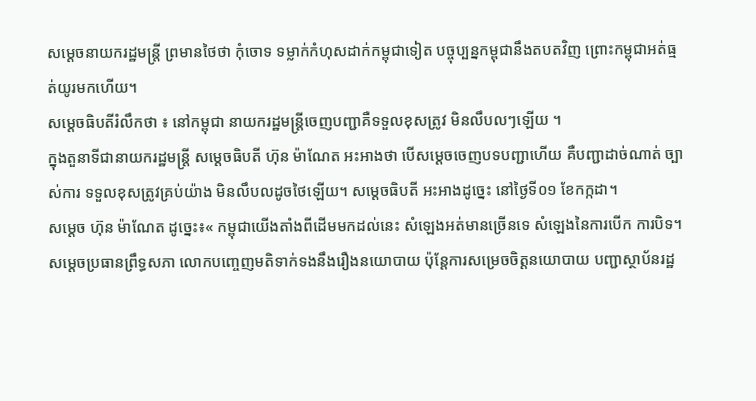សម្ដេចនាយករដ្ឋមន្ត្រី ព្រមានថៃថា កុំចោទ ទម្លាក់កំហុសដាក់កម្ពុជាទៀត បច្ចុប្បន្នកម្ពុជានឹងតបតវិញ ព្រោះកម្ពុជាអត់ធ្មត់យូរមកហើយ។
សម្ដេចធិបតីរំលឹកថា ៖ នៅកម្ពុជា នាយករដ្ឋមន្ត្រីចេញបញ្ជាគឺទទួលខុសត្រូវ មិនលឹបលៗឡើយ ។
ក្នុងតួនាទីជានាយករដ្ឋមន្ត្រី សម្ដេចធិបតី ហ៊ុន ម៉ាណែត អះអាងថា បើសម្ដេចចេញបទបញ្ជាហើយ គឺបញ្ជាដាច់ណាត់ ច្បាស់ការ ទទួលខុសត្រូវគ្រប់យ៉ាង មិនលឹបលដូចថៃឡើយ។ សម្ដេចធិបតី អះអាងដូច្នេះ នៅថ្ងៃទី០១ ខែកក្កដា។
សម្ដេច ហ៊ុន ម៉ាណែត ដូច្នេះ៖« កម្ពុជាយើងតាំងពីដើមមកដល់នេះ សំឡេងអត់មានច្រើនទេ សំឡេងនៃការបើក ការបិទ។ សម្ដេចប្រធានព្រឹទ្ធសភា លោកបញ្ចេញមតិទាក់ទងនឹងរឿងនយោបាយ ប៉ុន្តែការសម្រេចចិត្តនយោបាយ បញ្ជាស្ថាប័នរដ្ឋ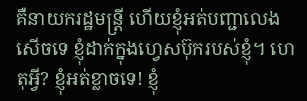គឺនាយករដ្ឋមន្ត្រី ហើយខ្ញុំអត់បញ្ជាលេងសើចទេ ខ្ញុំដាក់ក្នុងហ្វេសប៊ុករបស់ខ្ញុំ។ ហេតុអ្វី? ខ្ញុំអត់ខ្លាចទេ! ខ្ញុំ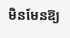មិនមែនឱ្យ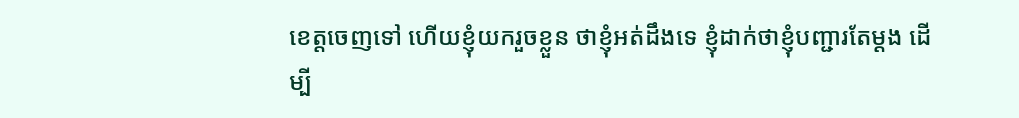ខេត្តចេញទៅ ហើយខ្ញុំយករួចខ្លួន ថាខ្ញុំអត់ដឹងទេ ខ្ញុំដាក់ថាខ្ញុំបញ្ជារតែម្ដង ដើម្បី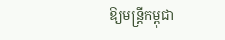ឱ្យមន្ត្រីកម្ពុជា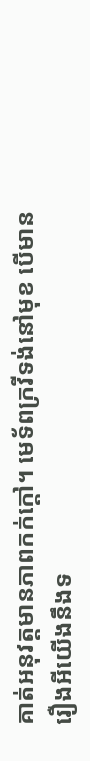គាត់អនុវត្តមានភាពកក់ក្ដៅ។ មេទ័ពក្រវីទង់នៅមុខ បើមានរឿងអីយើងនឹងទ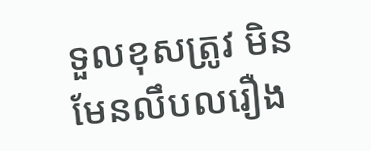ទួលខុសត្រូវ មិនមែនលឹបលរឿង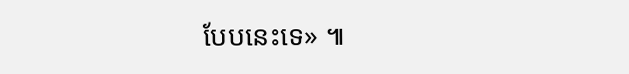បែបនេះទេ» ៕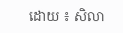ដោយ ៖ សិលា